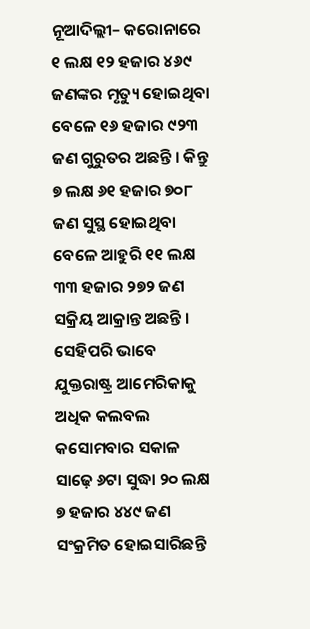ନୂଆଦିଲ୍ଲୀ– କରୋନାରେ ୧ ଲକ୍ଷ ୧୨ ହଜାର ୪୬୯ ଜଣଙ୍କର ମୃତ୍ୟୁ ହୋଇଥିବା ବେଳେ ୧୬ ହଜାର ୯୨୩ ଜଣ ଗୁରୁତର ଅଛନ୍ତି । କିନ୍ତୁ ୭ ଲକ୍ଷ ୬୧ ହଜାର ୭୦୮ ଜଣ ସୁସ୍ଥ ହୋଇଥିବା ବେଳେ ଆହୁରି ୧୧ ଲକ୍ଷ ୩୩ ହଜାର ୨୭୨ ଜଣ ସକ୍ରିୟ ଆକ୍ରାନ୍ତ ଅଛନ୍ତି ।
ସେହିପରି ଭାବେ ଯୁକ୍ତରାଷ୍ଟ୍ର ଆମେରିକାକୁ ଅଧିକ କଲବଲ କସୋମବାର ସକାଳ ସାଢ଼େ ୬ଟା ସୁଦ୍ଧା ୨୦ ଲକ୍ଷ ୭ ହଜାର ୪୪୯ ଜଣ ସଂକ୍ରମିତ ହୋଇସାରିଛନ୍ତି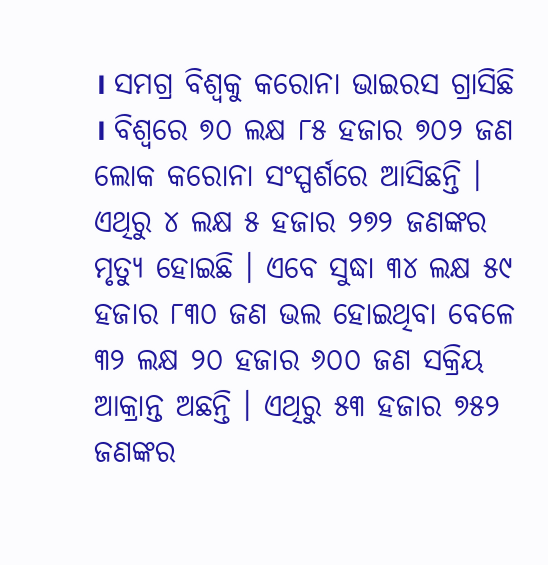। ସମଗ୍ର ବିଶ୍ୱକୁ କରୋନା ଭାଇରସ ଗ୍ରାସିଛି । ବିଶ୍ୱରେ ୭୦ ଲକ୍ଷ ୮୫ ହଜାର ୭୦୨ ଜଣ ଲୋକ କରୋନା ସଂସ୍ପର୍ଶରେ ଆସିଛନ୍ତି । ଏଥିରୁ ୪ ଲକ୍ଷ ୫ ହଜାର ୨୭୨ ଜଣଙ୍କର ମୃତ୍ୟୁ ହୋଇଛି । ଏବେ ସୁଦ୍ଧା ୩୪ ଲକ୍ଷ ୫୯ ହଜାର ୮୩୦ ଜଣ ଭଲ ହୋଇଥିବା ବେଳେ ୩୨ ଲକ୍ଷ ୨୦ ହଜାର ୬୦୦ ଜଣ ସକ୍ରିୟ ଆକ୍ରାନ୍ତ ଅଛନ୍ତି । ଏଥିରୁ ୫୩ ହଜାର ୭୫୨ ଜଣଙ୍କର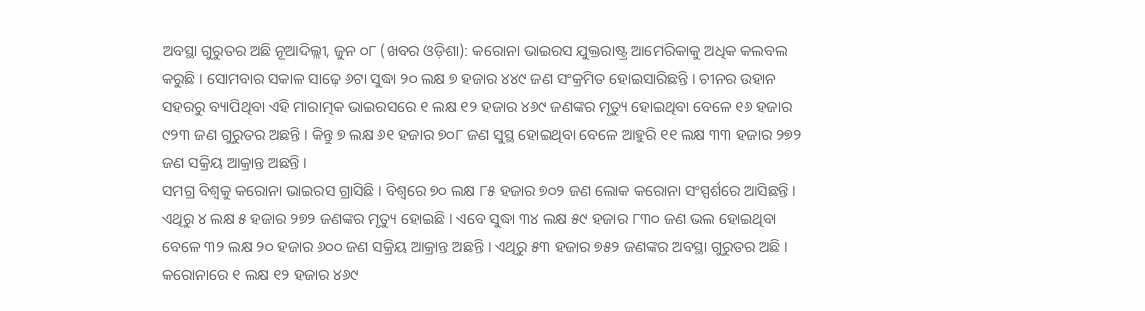ଅବସ୍ଥା ଗୁରୁତର ଅଛି ନୂଆଦିଲ୍ଲୀ, ଜୁନ ୦୮ (ଖବର ଓଡ଼ିଶା): କରୋନା ଭାଇରସ ଯୁକ୍ତରାଷ୍ଟ୍ର ଆମେରିକାକୁ ଅଧିକ କଲବଲ କରୁଛି । ସୋମବାର ସକାଳ ସାଢ଼େ ୬ଟା ସୁଦ୍ଧା ୨୦ ଲକ୍ଷ ୭ ହଜାର ୪୪୯ ଜଣ ସଂକ୍ରମିତ ହୋଇସାରିଛନ୍ତି । ଚୀନର ଉହାନ ସହରରୁ ବ୍ୟାପିଥିବା ଏହି ମାରାତ୍ମକ ଭାଇରସରେ ୧ ଲକ୍ଷ ୧୨ ହଜାର ୪୬୯ ଜଣଙ୍କର ମୃତ୍ୟୁ ହୋଇଥିବା ବେଳେ ୧୬ ହଜାର ୯୨୩ ଜଣ ଗୁରୁତର ଅଛନ୍ତି । କିନ୍ତୁ ୭ ଲକ୍ଷ ୬୧ ହଜାର ୭୦୮ ଜଣ ସୁସ୍ଥ ହୋଇଥିବା ବେଳେ ଆହୁରି ୧୧ ଲକ୍ଷ ୩୩ ହଜାର ୨୭୨ ଜଣ ସକ୍ରିୟ ଆକ୍ରାନ୍ତ ଅଛନ୍ତି ।
ସମଗ୍ର ବିଶ୍ୱକୁ କରୋନା ଭାଇରସ ଗ୍ରାସିଛି । ବିଶ୍ୱରେ ୭୦ ଲକ୍ଷ ୮୫ ହଜାର ୭୦୨ ଜଣ ଲୋକ କରୋନା ସଂସ୍ପର୍ଶରେ ଆସିଛନ୍ତି । ଏଥିରୁ ୪ ଲକ୍ଷ ୫ ହଜାର ୨୭୨ ଜଣଙ୍କର ମୃତ୍ୟୁ ହୋଇଛି । ଏବେ ସୁଦ୍ଧା ୩୪ ଲକ୍ଷ ୫୯ ହଜାର ୮୩୦ ଜଣ ଭଲ ହୋଇଥିବା ବେଳେ ୩୨ ଲକ୍ଷ ୨୦ ହଜାର ୬୦୦ ଜଣ ସକ୍ରିୟ ଆକ୍ରାନ୍ତ ଅଛନ୍ତି । ଏଥିରୁ ୫୩ ହଜାର ୭୫୨ ଜଣଙ୍କର ଅବସ୍ଥା ଗୁରୁତର ଅଛି ।
କରୋନାରେ ୧ ଲକ୍ଷ ୧୨ ହଜାର ୪୬୯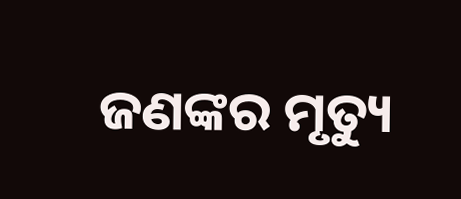ଜଣଙ୍କର ମୃତ୍ୟୁ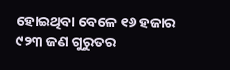ହୋଇଥିବା ବେଳେ ୧୬ ହଜାର ୯୨୩ ଜଣ ଗୁରୁତର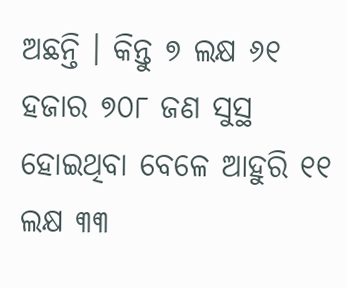ଅଛନ୍ତି । କିନ୍ତୁ ୭ ଲକ୍ଷ ୬୧ ହଜାର ୭୦୮ ଜଣ ସୁସ୍ଥ ହୋଇଥିବା ବେଳେ ଆହୁରି ୧୧ ଲକ୍ଷ ୩୩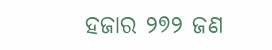ହଜାର ୨୭୨ ଜଣ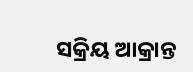ସକ୍ରିୟ ଆକ୍ରାନ୍ତ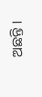ଅଛନ୍ତି ।